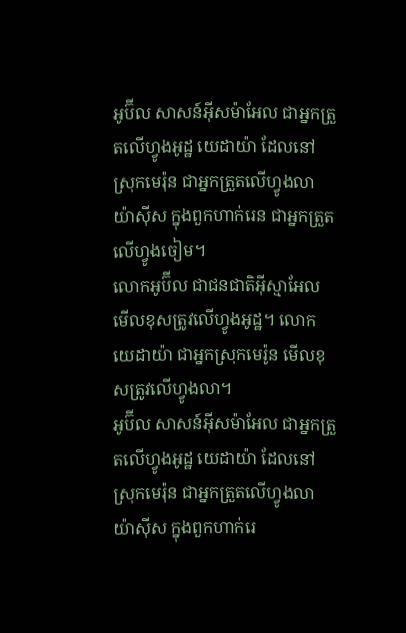អូប៊ីល សាសន៍អ៊ីសម៉ាអែល ជាអ្នកត្រួតលើហ្វូងអូដ្ឋ យេដាយ៉ា ដែលនៅស្រុកមេរ៉ុន ជាអ្នកត្រួតលើហ្វូងលា យ៉ាស៊ីស ក្នុងពួកហាក់រេន ជាអ្នកត្រួតលើហ្វូងចៀម។
លោកអូប៊ីល ជាជនជាតិអ៊ីស្មាអែល មើលខុសត្រូវលើហ្វូងអូដ្ឋ។ លោកយេដាយ៉ា ជាអ្នកស្រុកមេរ៉ូន មើលខុសត្រូវលើហ្វូងលា។
អូប៊ីល សាសន៍អ៊ីសម៉ាអែល ជាអ្នកត្រួតលើហ្វូងអូដ្ឋ យេដាយ៉ា ដែលនៅស្រុកមេរ៉ុន ជាអ្នកត្រួតលើហ្វូងលា យ៉ាស៊ីស ក្នុងពួកហាក់រេ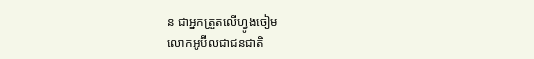ន ជាអ្នកត្រួតលើហ្វូងចៀម
លោកអូប៊ីលជាជនជាតិ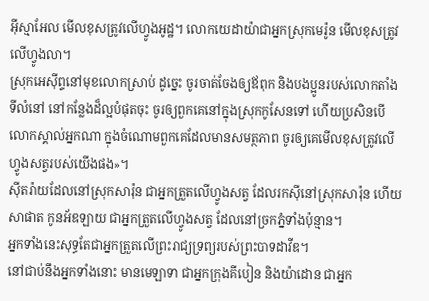អ៊ីស្មាអែល មើលខុសត្រូវលើហ្វូងអូដ្ឋ។ លោកយេដាយ៉ាជាអ្នកស្រុកមេរ៉ូន មើលខុសត្រូវលើហ្វូងលា។
ស្រុកអេស៊ីព្ទនៅមុខលោកស្រាប់ ដូច្នេះ ចូរចាត់ចែងឲ្យឪពុក និងបងប្អូនរបស់លោកតាំងទីលំនៅ នៅកន្លែងដ៏ល្អបំផុតចុះ ចូរឲ្យពួកគេនៅក្នុងស្រុកកូសែនទៅ ហើយប្រសិនបើលោកស្គាល់អ្នកណា ក្នុងចំណោមពួកគេដែលមានសមត្ថភាព ចូរឲ្យគេមើលខុសត្រូវលើហ្វូងសត្វរបស់យើងផង»។
ស៊ីតរ៉ាយដែលនៅស្រុកសារ៉ុន ជាអ្នកត្រួតលើហ្វូងសត្វ ដែលរកស៊ីនៅស្រុកសារ៉ុន ហើយសាផាត កូនអ័ឌឡាយ ជាអ្នកត្រួតលើហ្វូងសត្វ ដែលនៅច្រកភ្នំទាំងប៉ុន្មាន។
អ្នកទាំងនេះសុទ្ធតែជាអ្នកត្រួតលើព្រះរាជ្យទ្រព្យរបស់ព្រះបាទដាវីឌ។
នៅជាប់នឹងអ្នកទាំងនោះ មានមេឡាទា ជាអ្នកក្រុងគីបៀន និងយ៉ាដោន ជាអ្នក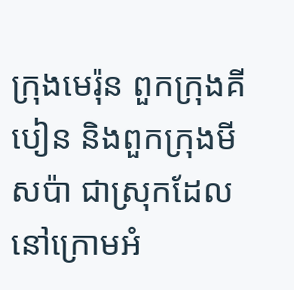ក្រុងមេរ៉ុន ពួកក្រុងគីបៀន និងពួកក្រុងមីសប៉ា ជាស្រុកដែលនៅក្រោមអំ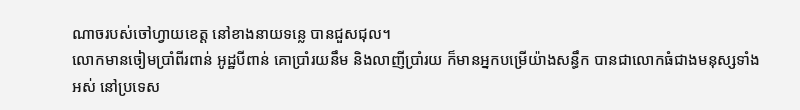ណាចរបស់ចៅហ្វាយខេត្ត នៅខាងនាយទន្លេ បានជួសជុល។
លោកមានចៀមប្រាំពីរពាន់ អូដ្ឋបីពាន់ គោប្រាំរយនឹម និងលាញីប្រាំរយ ក៏មានអ្នកបម្រើយ៉ាងសន្ធឹក បានជាលោកធំជាងមនុស្សទាំងអស់ នៅប្រទេស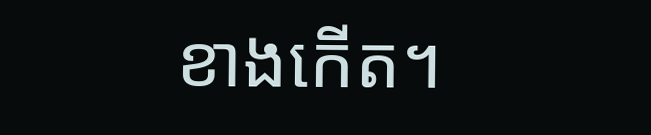ខាងកើត។